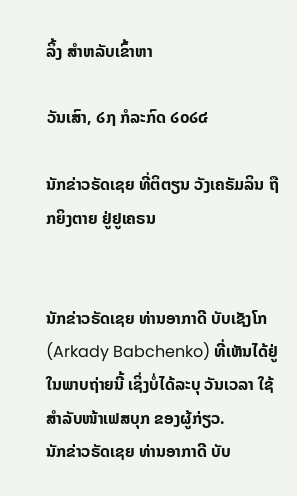ລິ້ງ ສຳຫລັບເຂົ້າຫາ

ວັນເສົາ, ໒໗ ກໍລະກົດ ໒໐໒໔

ນັກຂ່າວຣັດເຊຍ ທີ່ຕິຕຽນ ວັງເຄຣັມລິນ ຖືກຍິງຕາຍ ຢູ່ຢູເຄຣນ


ນັກຂ່າວຣັດເຊຍ ທ່ານອາກາດີ ບັບເຊັງໂກ (Arkady Babchenko) ທີ່ເຫັນໄດ້ຢູ່ໃນພາບຖ່າຍນີ້ ເຊິ່ງບໍ່ໄດ້ລະບຸ ວັນເວລາ ໃຊ້ສຳລັບໜ້າເຟສບຸກ ຂອງຜູ້ກ່ຽວ.
ນັກຂ່າວຣັດເຊຍ ທ່ານອາກາດີ ບັບ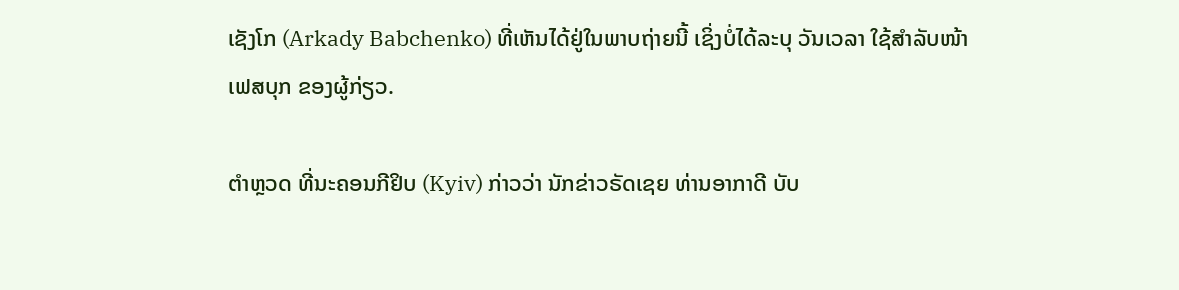ເຊັງໂກ (Arkady Babchenko) ທີ່ເຫັນໄດ້ຢູ່ໃນພາບຖ່າຍນີ້ ເຊິ່ງບໍ່ໄດ້ລະບຸ ວັນເວລາ ໃຊ້ສຳລັບໜ້າເຟສບຸກ ຂອງຜູ້ກ່ຽວ.

ຕຳຫຼວດ ທີ່ນະຄອນກີຢິບ (Kyiv) ກ່າວວ່າ ນັກຂ່າວຣັດເຊຍ ທ່ານອາກາດີ ບັບ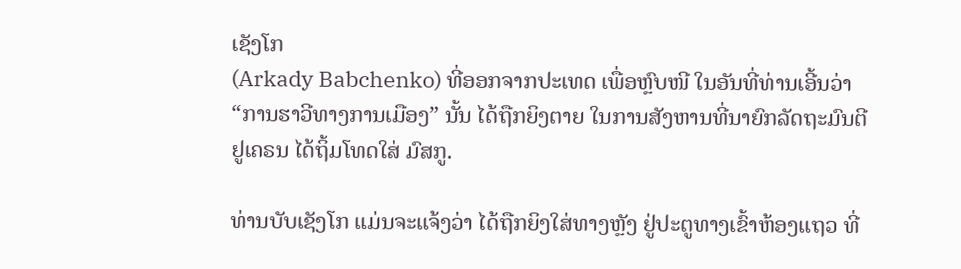ເຊັງໂກ
(Arkady Babchenko) ທີ່ອອກຈາກປະເທດ ເພື່ອຫຼົບໜີ ໃນອັນທີ່ທ່ານເອີ້ນວ່າ
“ການຮາວີທາງການເມືອງ” ນັ້ນ ໄດ້ຖືກຍິງຕາຍ ໃນການສັງຫານທີ່ນາຍົກລັດຖະມົນຕີ
ຢູເຄຣນ ໄດ້ຖິ້ມໂທດໃສ່ ມົສກູ.

ທ່ານບັບເຊັງໂກ ແມ່ນຈະແຈ້ງວ່າ ໄດ້ຖືກຍິງໃສ່ທາງຫຼັງ ຢູ່ປະຕູທາງເຂົ້າຫ້ອງແຖວ ທີ່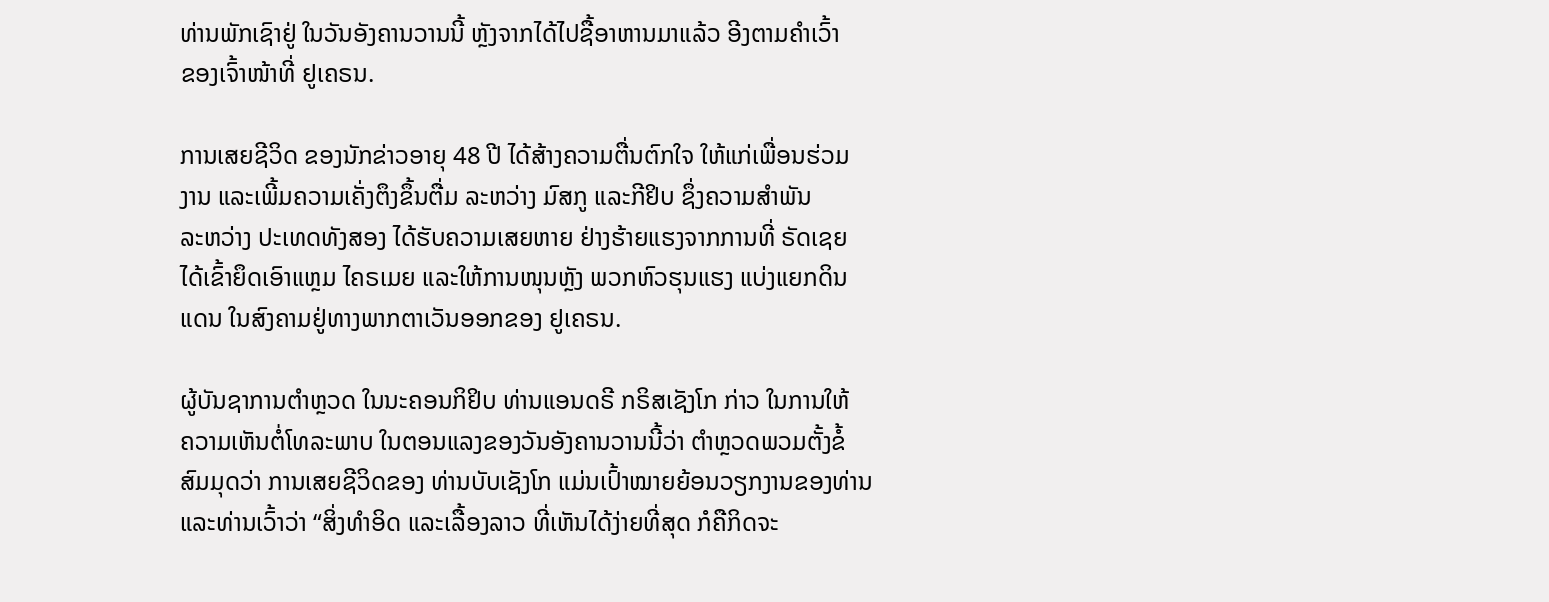ທ່ານພັກເຊົາຢູ່ ໃນວັນອັງຄານວານນີ້ ຫຼັງຈາກໄດ້ໄປຊື້ອາຫານມາແລ້ວ ອີງຕາມຄຳເວົ້າ
ຂອງເຈົ້າໜ້າທີ່ ຢູເຄຣນ.

ການເສຍຊີວິດ ຂອງນັກຂ່າວອາຍຸ 48 ປີ ໄດ້ສ້າງຄວາມຕື່ນຕົກໃຈ ໃຫ້ແກ່ເພື່ອນຮ່ວມ
ງານ ແລະເພີ້ມຄວາມເຄັ່ງຕຶງຂຶ້ນຕື່ມ ລະຫວ່າງ ມົສກູ ແລະກີຢິບ ຊຶ່ງຄວາມສຳພັນ
ລະຫວ່າງ ປະເທດທັງສອງ ໄດ້ຮັບຄວາມເສຍຫາຍ ຢ່າງຮ້າຍແຮງຈາກການທີ່ ຣັດເຊຍ
ໄດ້ເຂົ້າຍຶດເອົາແຫຼມ ໄຄຣເມຍ ແລະໃຫ້ການໜຸນຫຼັງ ພວກຫົວຮຸນແຮງ ແບ່ງແຍກດິນ
ແດນ ໃນສົງຄາມຢູ່ທາງພາກຕາເວັນອອກຂອງ ຢູເຄຣນ.

ຜູ້ບັນຊາການຕຳຫຼວດ ໃນນະຄອນກິຢິບ ທ່ານແອນດຣີ ກຣິສເຊັງໂກ ກ່າວ ໃນການໃຫ້
ຄວາມເຫັນຕໍ່ໂທລະພາບ ໃນຕອນແລງຂອງວັນອັງຄານວານນີ້ວ່າ ຕຳຫຼວດພວມຕັ້ງຂໍ້
ສົມມຸດວ່າ ການເສຍຊີວິດຂອງ ທ່ານບັບເຊັງໂກ ແມ່ນເປົ້າໝາຍຍ້ອນວຽກງານຂອງທ່ານ
ແລະທ່ານເວົ້າວ່າ “ສິ່ງທຳອິດ ແລະເລື້ອງລາວ ທີ່ເຫັນໄດ້ງ່າຍທີ່ສຸດ ກໍຄືກິດຈະ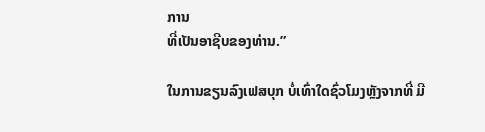ການ
ທີ່ເປັນອາຊີບຂອງທ່ານ.”

ໃນການຂຽນລົງເຟສບຸກ ບໍ່ເທົ່າໃດຊົ່ວໂມງຫຼັງຈາກທີ່ ມີ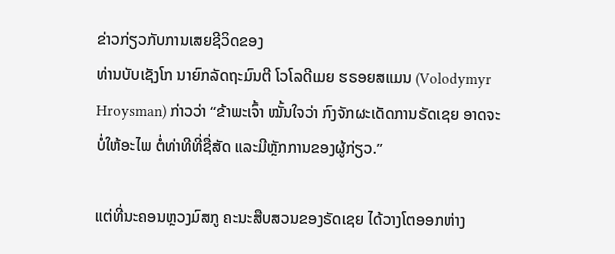ຂ່າວກ່ຽວກັບການເສຍຊີວິດຂອງ
ທ່ານບັບເຊັງໂກ ນາຍົກລັດຖະມົນຕີ ໂວໂລດີເມຍ ຮຣອຍສແມນ (Volodymyr
Hroysman) ກ່າວວ່າ “ຂ້າພະເຈົ້າ ໝັ້ນໃຈວ່າ ກົງຈັກຜະເດັດການຣັດເຊຍ ອາດຈະ
ບໍ່ໃຫ້ອະໄພ ຕໍ່ທ່າທີທີ່ຊື່ສັດ ແລະມີຫຼັກການຂອງຜູ້ກ່ຽວ.”

ແຕ່ທີ່ນະຄອນຫຼວງມົສກູ ຄະນະສືບສວນຂອງຣັດເຊຍ ໄດ້ວາງໂຕອອກຫ່າງ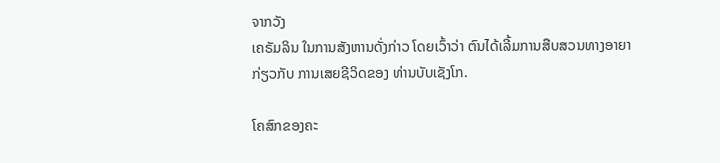ຈາກວັງ
ເຄຣັມລິນ ໃນການສັງຫານດັ່ງກ່າວ ໂດຍເວົ້າວ່າ ຕົນໄດ້ເລີ້ມການສືບສວນທາງອາຍາ
ກ່ຽວກັບ ການເສຍຊີວິດຂອງ ທ່ານບັບເຊັງໂກ.

ໂຄສົກຂອງຄະ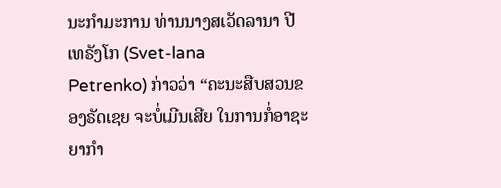ນະກຳມະການ ທ່ານນາງສເວັດລານາ ປີເທຣັງໂກ (Svet-lana
Petrenko) ກ່າວວ່າ “ຄະນະສືບສວນຂອງຣັດເຊຍ ຈະບໍ່ເມີນເສີຍ ໃນການກໍ່ອາຊະ
ຍາກຳ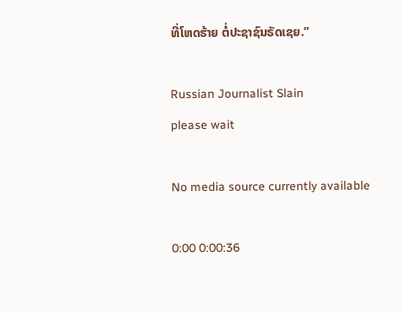ທີ່ໂຫດຮ້າຍ ຕໍ່ປະຊາຊົນຣັດເຊຍ.”

Russian Journalist Slain
please wait

No media source currently available

0:00 0:00:36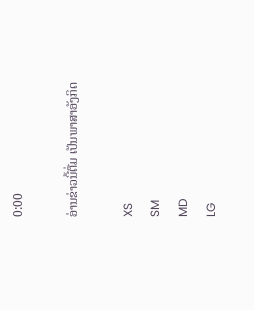0:00

ອ່ານຂ່າວນີ້ຕື່ມ ເປັນພາສາອັງກິດ

XS
SM
MD
LG